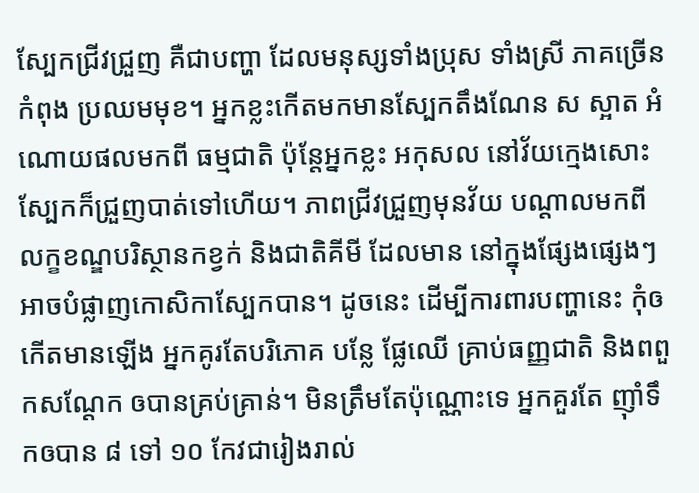ស្បែកជ្រីវជ្រួញ គឺជាបញ្ហា ដែលមនុស្សទាំងប្រុស ទាំងស្រី ភាគច្រើនកំពុង ប្រឈមមុខ។ អ្នកខ្លះកើតមកមានស្បែកតឹងណែន ស ស្អាត អំណោយផលមកពី ធម្មជាតិ ប៉ុន្តែអ្នកខ្លះ អកុសល នៅវ័យក្មេងសោះ ស្បែកក៏ជ្រួញបាត់ទៅហើយ។ ភាពជ្រីវជ្រួញមុនវ័យ បណ្តាលមកពី លក្ខខណ្ឌបរិស្ថានកខ្វក់ និងជាតិគីមី ដែលមាន នៅក្នុងផ្សែងផ្សេងៗ អាចបំផ្លាញកោសិកាស្បែកបាន។ ដូចនេះ ដើម្បីការពារបញ្ហានេះ កុំឲកើតមានឡើង អ្នកគូរតែបរិភោគ បន្លែ ផ្លែឈើ គ្រាប់ធញ្ញជាតិ និងពពួកសណ្តែក ឲបានគ្រប់គ្រាន់។ មិនត្រឹមតែប៉ុណ្ណោះទេ អ្នកគួរតែ ញ៉ាំទឹកឲបាន ៨ ទៅ ១០ កែវជារៀងរាល់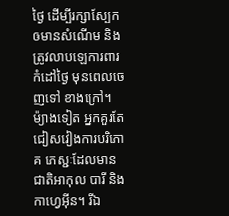ថ្ងៃ ដើម្បីរក្សាស្បែកឲមានសំណើម និងត្រូវលាបឡេការពារកំដៅថ្ងៃ មុនពេលចេញទៅ ខាងក្រៅ។ ម៉្យាងទៀត អ្នកគួរតែជៀសវៀងការបរិភោគ ភេស្ជៈដែលមានជាតិអាកុល បារី និងកាហ្វេអ៊ីន។ រីឯ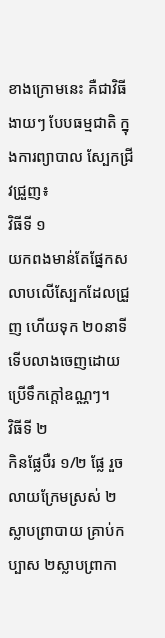ខាងក្រោមនេះ គឺជាវិធីងាយៗ បែបធម្មជាតិ ក្នុងការព្យាបាល ស្បែកជ្រីវជ្រួញ៖
វិធីទី ១
យកពងមាន់តែផ្នែកស លាបលើស្បែកដែលជ្រួញ ហើយទុក ២០នាទី ទើបលាងចេញដោយប្រើទឹកក្តៅឧណ្ណៗ។
វិធីទី ២
កិនផ្លែបឺរ ១/២ ផ្លែ រួចលាយក្រែមស្រស់ ២ស្លាបព្រាបាយ គ្រាប់កប្បាស ២ស្លាបព្រាកា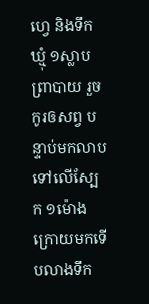ហ្វេ និងទឹកឃ្មុំ ១ស្លាបព្រាបាយ រួចកូរឲសព្វ បន្ទាប់មកលាបទៅលើស្បែក ១ម៉ោងក្រោយមកទើបលាងទឹក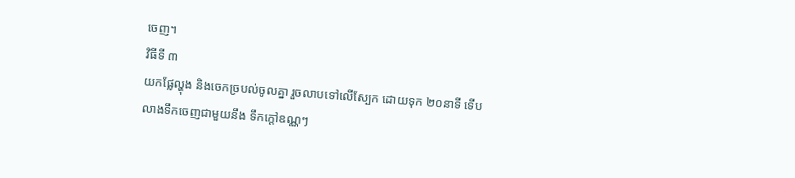ចេញ។
វិធីទី ៣
យកផ្លែល្ហុង និងចេកច្របល់ចូលគ្នា រួចលាបទៅលើស្បែក ដោយទុក ២០នាទី ទើបលាងទឹកចេញជាមួយនឹង ទឹកក្តៅឧណ្ណៗ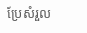ប្រែសំរួល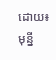ដោយ៖ មុន្នី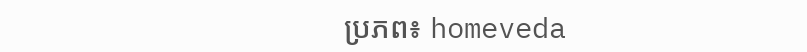ប្រភព៖ homeveda